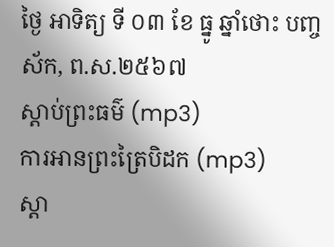ថ្ងៃ អាទិត្យ ទី ០៣ ខែ ធ្នូ ឆ្នាំថោះ បញ្ចស័ក, ព.ស.២៥៦៧
ស្តាប់ព្រះធម៌ (mp3)
ការអានព្រះត្រៃបិដក (mp3)
ស្តា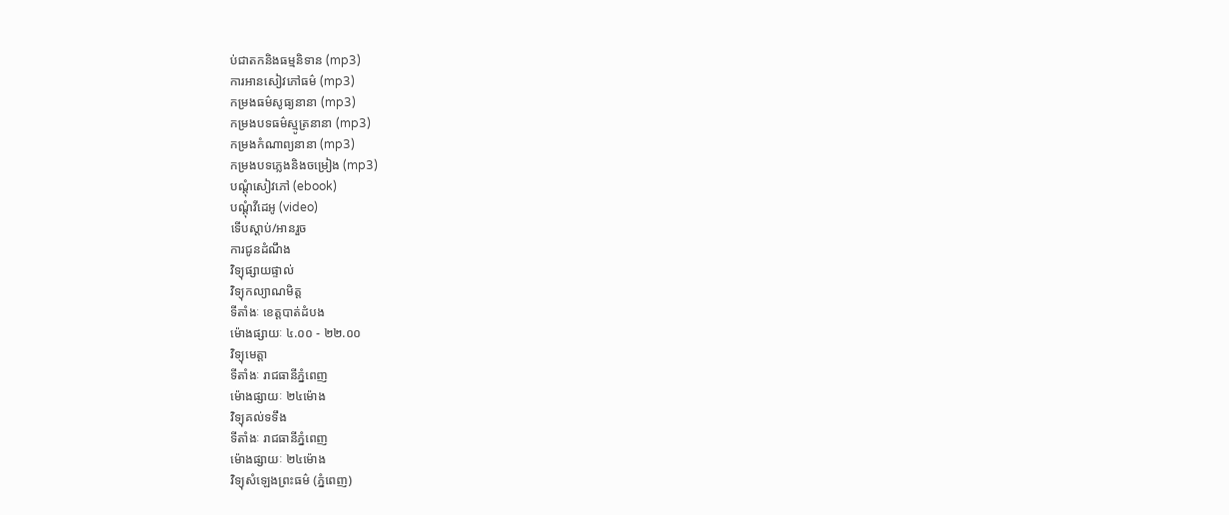ប់ជាតកនិងធម្មនិទាន (mp3)
ការអានសៀវភៅធម៌ (mp3)
កម្រងធម៌សូធ្យនានា (mp3)
កម្រងបទធម៌ស្មូត្រនានា (mp3)
កម្រងកំណាព្យនានា (mp3)
កម្រងបទភ្លេងនិងចម្រៀង (mp3)
បណ្តុំសៀវភៅ (ebook)
បណ្តុំវីដេអូ (video)
ទើបស្តាប់/អានរួច
ការជូនដំណឹង
វិទ្យុផ្សាយផ្ទាល់
វិទ្យុកល្យាណមិត្ត
ទីតាំងៈ ខេត្តបាត់ដំបង
ម៉ោងផ្សាយៈ ៤.០០ - ២២.០០
វិទ្យុមេត្តា
ទីតាំងៈ រាជធានីភ្នំពេញ
ម៉ោងផ្សាយៈ ២៤ម៉ោង
វិទ្យុគល់ទទឹង
ទីតាំងៈ រាជធានីភ្នំពេញ
ម៉ោងផ្សាយៈ ២៤ម៉ោង
វិទ្យុសំឡេងព្រះធម៌ (ភ្នំពេញ)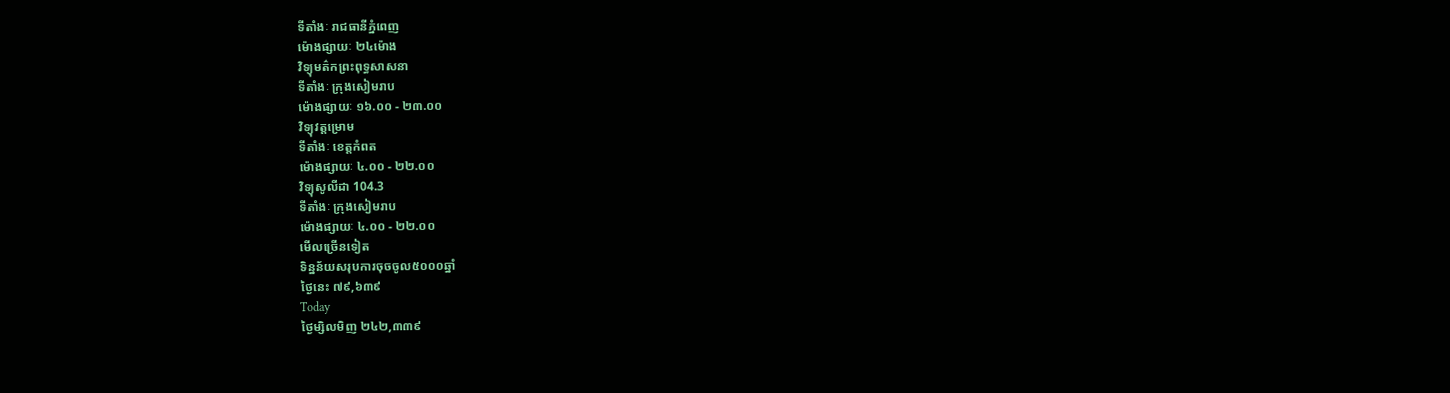ទីតាំងៈ រាជធានីភ្នំពេញ
ម៉ោងផ្សាយៈ ២៤ម៉ោង
វិទ្យុមត៌កព្រះពុទ្ធសាសនា
ទីតាំងៈ ក្រុងសៀមរាប
ម៉ោងផ្សាយៈ ១៦.០០ - ២៣.០០
វិទ្យុវត្តម្រោម
ទីតាំងៈ ខេត្តកំពត
ម៉ោងផ្សាយៈ ៤.០០ - ២២.០០
វិទ្យុសូលីដា 104.3
ទីតាំងៈ ក្រុងសៀមរាប
ម៉ោងផ្សាយៈ ៤.០០ - ២២.០០
មើលច្រើនទៀត
ទិន្នន័យសរុបការចុចចូល៥០០០ឆ្នាំ
ថ្ងៃនេះ ៧៩,៦៣៩
Today
ថ្ងៃម្សិលមិញ ២៤២,៣៣៩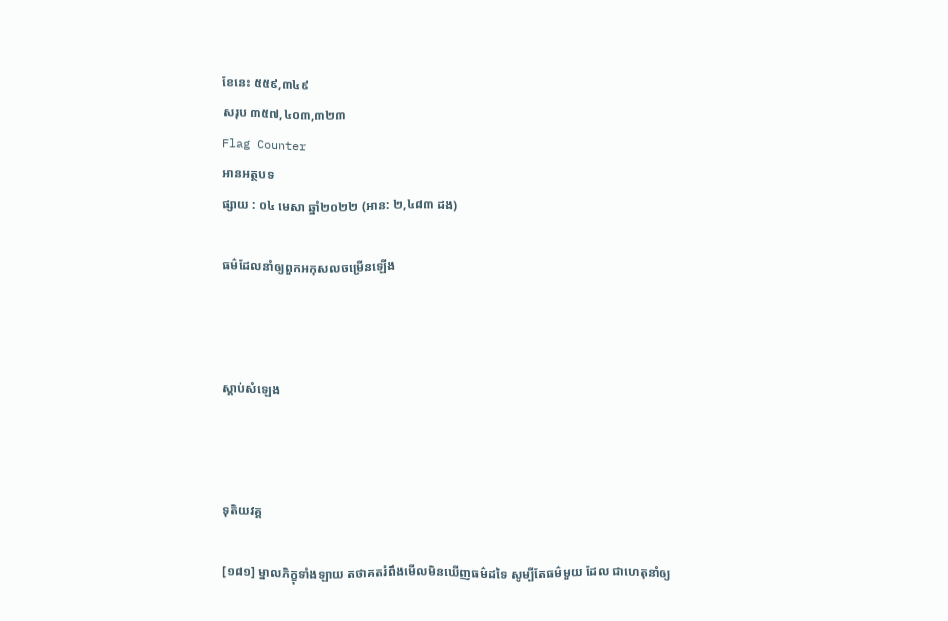ខែនេះ ៥៥៩,៣៤៩
សរុប ៣៥៧,៤០៣,៣២៣
Flag Counter
អានអត្ថបទ
ផ្សាយ : ០៤ មេសា ឆ្នាំ២០២២ (អាន: ២,៤៨៣ ដង)

ធម៌ដែលនាំឲ្យពួកអកុសលចម្រើនឡើង



ស្តាប់សំឡេង



ទុតិយវគ្គ

[១៨១] ម្នាលភិក្ខុទាំងឡាយ តថាគតរំពឹងមើលមិនឃើញធម៌ដទៃ សូម្បីតែធម៌មួយ ដែល ជាហេតុនាំឲ្យ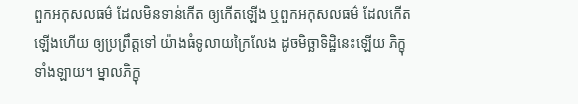ពួកអកុសលធម៌ ដែលមិនទាន់កើត ឲ្យកើតឡើង ឬពួកអកុសលធម៌ ដែលកើតឡើងហើយ ឲ្យប្រព្រឹត្តទៅ យ៉ាងធំទូលាយក្រៃលែង ដូចមិច្ឆាទិដ្ឋិនេះឡើយ ភិក្ខុទាំងឡាយ។ ម្នាលភិក្ខុ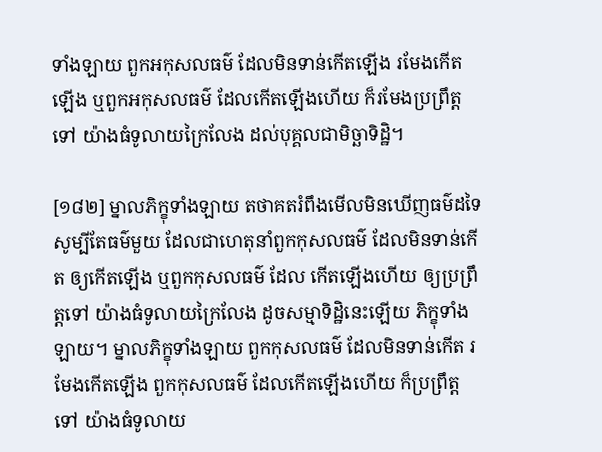ទាំងឡាយ ពួកអកុសលធម៌ ដែលមិនទាន់កើតឡើង រមែងកើតឡើង ឬពួកអកុសលធម៌ ដែលកើតឡើងហើយ ក៏រមែងប្រព្រឹត្តទៅ យ៉ាងធំទូលាយក្រៃលែង ដល់បុគ្គលជាមិច្ឆាទិដ្ឋិ។

[១៨២] ម្នាលភិក្ខុទាំងឡាយ តថាគតរំពឹងមើលមិនឃើញធម៌ដទៃ សូម្បីតែធម៌មួយ ដែលជាហេតុនាំពួកកុសលធម៌ ដែលមិនទាន់កើត ឲ្យកើតឡើង ឬពួកកុសលធម៌ ដែល កើតឡើងហើយ ឲ្យប្រព្រឹត្តទៅ យ៉ាងធំទូលាយក្រៃលែង ដូចសម្មាទិដ្ឋិនេះឡើយ ភិក្ខុទាំង ឡាយ។ ម្នាលភិក្ខុទាំងឡាយ ពួកកុសលធម៌ ដែលមិនទាន់កើត រមែងកើតឡើង ពួកកុសលធម៌ ដែលកើតឡើងហើយ ក៏ប្រព្រឹត្តទៅ យ៉ាងធំទូលាយ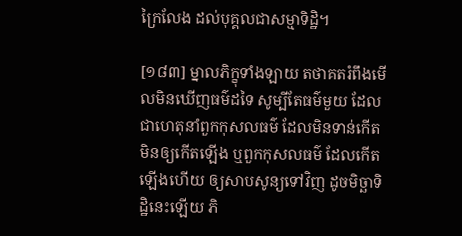ក្រៃលែង ដល់បុគ្គលជាសម្មាទិដ្ឋិ។

[១៨៣] ម្នាលភិក្ខុទាំងឡាយ តថាគតរំពឹងមើលមិនឃើញធម៌ដទៃ សូម្បីតែធម៌មួយ ដែលជាហេតុនាំពួកកុសលធម៌ ដែលមិនទាន់កើត មិនឲ្យកើតឡើង ឬពួកកុសលធម៌ ដែលកើតឡើងហើយ ឲ្យសាបសូន្យទៅវិញ ដូចមិច្ឆាទិដ្ឋិនេះឡើយ ភិ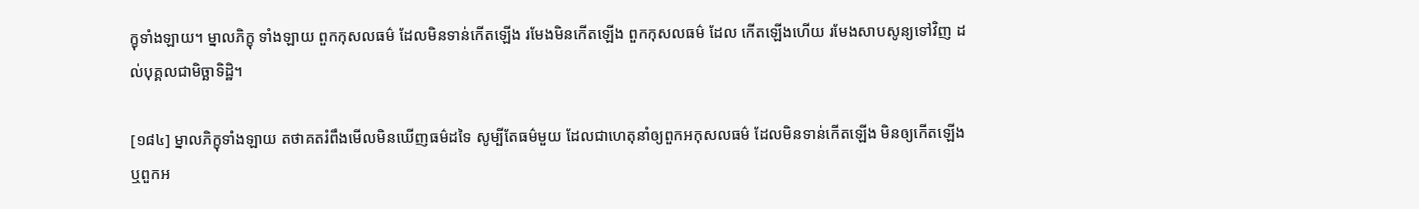ក្ខុទាំងឡាយ។ ម្នាលភិក្ខុ ទាំងឡាយ ពួកកុសលធម៌ ដែលមិនទាន់កើតឡើង រមែងមិនកើតឡើង ពួកកុសលធម៌ ដែល កើតឡើងហើយ រមែងសាបសូន្យទៅវិញ ដល់បុគ្គលជាមិច្ឆាទិដ្ឋិ។

[១៨៤] ម្នាលភិក្ខុទាំងឡាយ តថាគតរំពឹងមើលមិនឃើញធម៌ដទៃ សូម្បីតែធម៌មួយ ដែលជាហេតុនាំឲ្យពួកអកុសលធម៌ ដែលមិនទាន់កើតឡើង មិនឲ្យកើតឡើង ឬពួកអ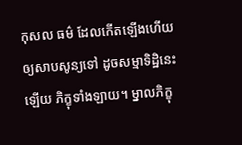កុសល ធម៌ ដែលកើតឡើងហើយ ឲ្យសាបសូន្យទៅ ដូចសម្មាទិដ្ឋិនេះឡើយ ភិក្ខុទាំងឡាយ។ ម្នាលភិក្ខុ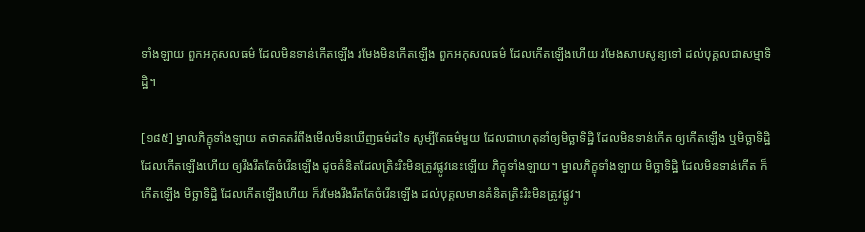ទាំងឡាយ ពួកអកុសលធម៌ ដែលមិនទាន់កើតឡើង រមែងមិនកើតឡើង ពួកអកុសលធម៌ ដែលកើតឡើងហើយ រមែងសាបសូន្យទៅ ដល់បុគ្គលជាសម្មាទិដ្ឋិ។

[១៨៥] ម្នាលភិក្ខុទាំងឡាយ តថាគតរំពឹងមើលមិនឃើញធម៌ដទៃ សូម្បីតែធម៌មួយ ដែលជាហេតុនាំឲ្យមិច្ឆាទិដ្ឋិ ដែលមិនទាន់កើត ឲ្យកើតឡើង ឬមិច្ឆាទិដ្ឋិ ដែលកើតឡើងហើយ ឲ្យរឹងរឹតតែចំរើនឡើង ដូចគំនិតដែលត្រិះរិះមិនត្រូវផ្លូវនេះឡើយ ភិក្ខុទាំងឡាយ។ ម្នាលភិក្ខុទាំងឡាយ មិច្ឆាទិដ្ឋិ ដែលមិនទាន់កើត ក៏កើតឡើង មិច្ឆាទិដ្ឋិ ដែលកើតឡើងហើយ ក៏រមែងរឹងរឹតតែចំរើនឡើង ដល់បុគ្គលមានគំនិតត្រិះរិះមិនត្រូវផ្លូវ។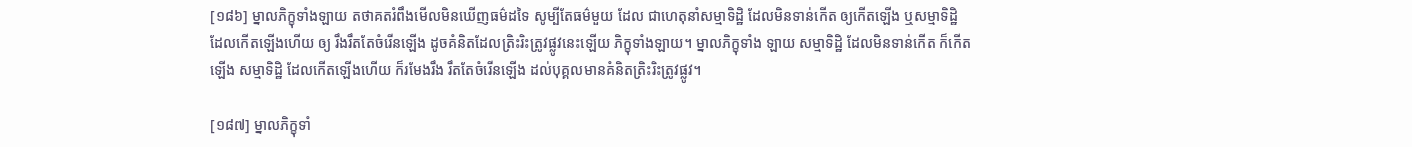[១៨៦] ម្នាលភិក្ខុទាំងឡាយ តថាគតរំពឹងមើលមិនឃើញធម៌ដទៃ សូម្បីតែធម៌មួយ ដែល ជាហេតុនាំសម្មាទិដ្ឋិ ដែលមិនទាន់កើត ឲ្យកើតឡើង ឬសម្មាទិដ្ឋិ ដែលកើតឡើងហើយ ឲ្យ រឹងរឹតតែចំរើនឡើង ដូចគំនិតដែលត្រិះរិះត្រូវផ្លូវនេះឡើយ ភិក្ខុទាំងឡាយ។ ម្នាលភិក្ខុទាំង ឡាយ សម្មាទិដ្ឋិ ដែលមិនទាន់កើត ក៏កើតឡើង សម្មាទិដ្ឋិ ដែលកើតឡើងហើយ ក៏រមែងរឹង រឹតតែចំរើនឡើង ដល់បុគ្គលមានគំនិតត្រិះរិះត្រូវផ្លូវ។

[១៨៧] ម្នាលភិក្ខុទាំ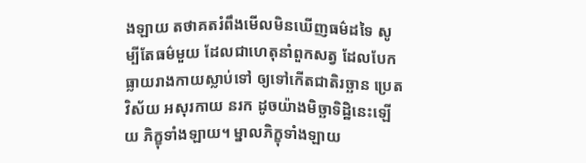ងឡាយ តថាគតរំពឹងមើលមិនឃើញធម៌ដទៃ សូម្បីតែធម៌មួយ ដែលជាហេតុនាំពួកសត្វ ដែលបែកធ្លាយរាងកាយស្លាប់ទៅ ឲ្យទៅកើតជាតិរច្ឆាន ប្រេត វិស័យ អសុរកាយ នរក ដូចយ៉ាងមិច្ឆាទិដ្ឋិនេះឡើយ ភិក្ខុទាំងឡាយ។ ម្នាលភិក្ខុទាំងឡាយ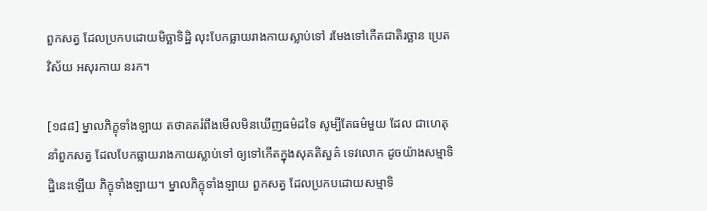ពួកសត្វ ដែលប្រកបដោយមិច្ឆាទិដ្ឋិ លុះបែកធ្លាយរាងកាយស្លាប់ទៅ រមែងទៅកើតជាតិរច្ឆាន ប្រេត វិស័យ អសុរកាយ នរក។

[១៨៨] ម្នាលភិក្ខុទាំងឡាយ តថាគតរំពឹងមើលមិនឃើញធម៌ដទៃ សូម្បីតែធម៌មួយ ដែល ជាហេតុនាំពួកសត្វ ដែលបែកធ្លាយរាងកាយស្លាប់ទៅ ឲ្យទៅកើតក្នុងសុគតិសួគ៌ ទេវលោក ដូចយ៉ាងសម្មាទិដ្ឋិនេះឡើយ ភិក្ខុទាំងឡាយ។ ម្នាលភិក្ខុទាំងឡាយ ពួកសត្វ ដែលប្រកបដោយសម្មាទិ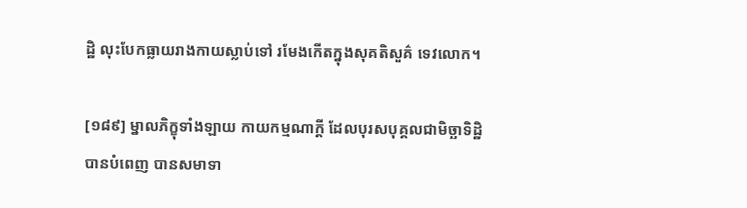ដ្ឋិ លុះបែកធ្លាយរាងកាយស្លាប់ទៅ រមែងកើតក្នុងសុគតិសួគ៌ ទេវលោក។

[១៨៩] ម្នាលភិក្ខុទាំងឡាយ កាយកម្មណាក្តី ដែលបុរសបុគ្គលជាមិច្ឆាទិដ្ឋិ បានបំពេញ បានសមាទា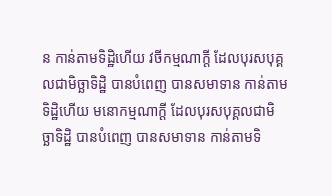ន កាន់តាមទិដ្ឋិហើយ វចីកម្មណាក្តី ដែលបុរសបុគ្គលជាមិច្ឆាទិដ្ឋិ បានបំពេញ បានសមាទាន កាន់តាមទិដ្ឋិហើយ មនោកម្មណាក្តី ដែលបុរសបុគ្គលជាមិច្ឆាទិដ្ឋិ បានបំពេញ បានសមាទាន កាន់តាមទិ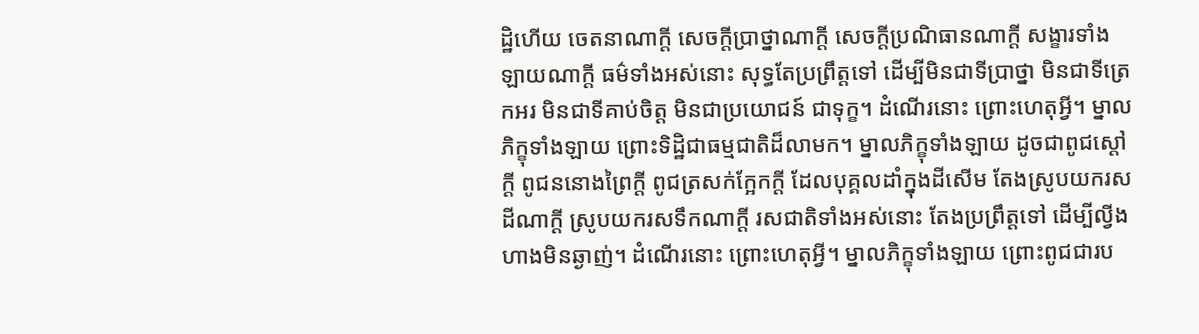ដ្ឋិហើយ ចេតនាណាក្តី សេចក្តីប្រាថ្នាណាក្តី សេចក្តីប្រណិធានណាក្តី សង្ខារទាំងឡាយណាក្តី ធម៌ទាំងអស់នោះ សុទ្ធតែប្រព្រឹត្តទៅ ដើម្បីមិនជាទីប្រាថ្នា មិនជាទីត្រេកអរ មិនជាទីគាប់ចិត្ត មិនជាប្រយោជន៍ ជាទុក្ខ។ ដំណើរនោះ ព្រោះហេតុអ្វី។ ម្នាលភិក្ខុទាំងឡាយ ព្រោះទិដ្ឋិជាធម្មជាតិដ៏លាមក។ ម្នាលភិក្ខុទាំងឡាយ ដូចជាពូជស្តៅក្តី ពូជននោងព្រៃក្តី ពូជត្រសក់ក្អែកក្តី ដែលបុគ្គលដាំក្នុងដីសើម តែងស្រូបយករសដីណាក្តី ស្រូបយករសទឹកណាក្តី រសជាតិទាំងអស់នោះ តែងប្រព្រឹត្តទៅ ដើម្បីល្វីង ហាងមិនឆ្ងាញ់។ ដំណើរនោះ ព្រោះហេតុអ្វី។ ម្នាលភិក្ខុទាំងឡាយ ព្រោះពូជជារប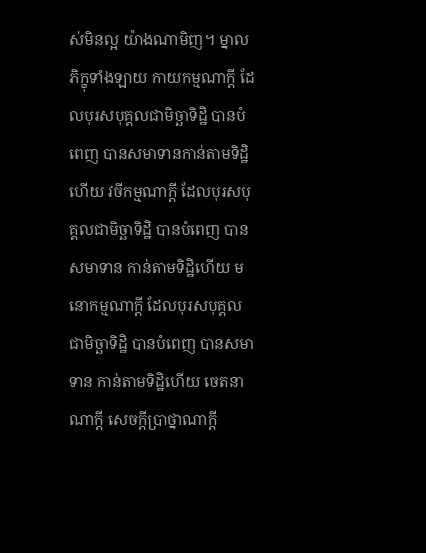ស់មិនល្អ យ៉ាងណាមិញ។ ម្នាលភិក្ខុទាំងឡាយ កាយកម្មណាក្តី ដែលបុរសបុគ្គលជាមិច្ឆាទិដ្ឋិ បានបំពេញ បានសមាទានកាន់តាមទិដ្ឋិហើយ វចីកម្មណាក្តី ដែលបុរសបុគ្គលជាមិច្ឆាទិដ្ឋិ បានបំពេញ បានសមាទាន កាន់តាមទិដ្ឋិហើយ មនោកម្មណាក្តី ដែលបុរសបុគ្គល ជាមិច្ឆាទិដ្ឋិ បានបំពេញ បានសមាទាន កាន់តាមទិដ្ឋិហើយ ចេតនាណាក្តី សេចក្តីប្រាថ្នាណាក្តី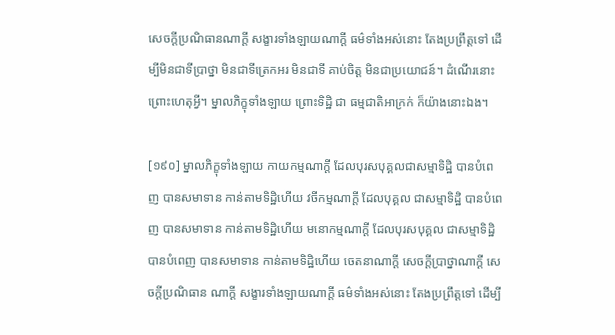សេចក្តីប្រណិធានណាក្តី សង្ខារទាំងឡាយណាក្តី ធម៌ទាំងអស់នោះ តែងប្រព្រឹត្តទៅ ដើម្បីមិនជាទីប្រាថ្នា មិនជាទីត្រេកអរ មិនជាទី គាប់ចិត្ត មិនជាប្រយោជន៍។ ដំណើរនោះ ព្រោះហេតុអ្វី។ ម្នាលភិក្ខុទាំងឡាយ ព្រោះទិដ្ឋិ ជា ធម្មជាតិអាក្រក់ ក៏យ៉ាងនោះឯង។

[១៩០] ម្នាលភិក្ខុទាំងឡាយ កាយកម្មណាក្តី ដែលបុរសបុគ្គលជាសម្មាទិដ្ឋិ បានបំពេញ បានសមាទាន កាន់តាមទិដ្ឋិហើយ វចីកម្មណាក្តី ដែលបុគ្គល ជាសម្មាទិដ្ឋិ បានបំពេញ បានសមាទាន កាន់តាមទិដ្ឋិហើយ មនោកម្មណាក្តី ដែលបុរសបុគ្គល ជាសម្មាទិដ្ឋិ បានបំពេញ បានសមាទាន កាន់តាមទិដ្ឋិហើយ ចេតនាណាក្តី សេចក្តីប្រាថ្នាណាក្តី សេចក្តីប្រណិធាន ណាក្តី សង្ខារទាំងឡាយណាក្តី ធម៌ទាំងអស់នោះ តែងប្រព្រឹត្តទៅ ដើម្បី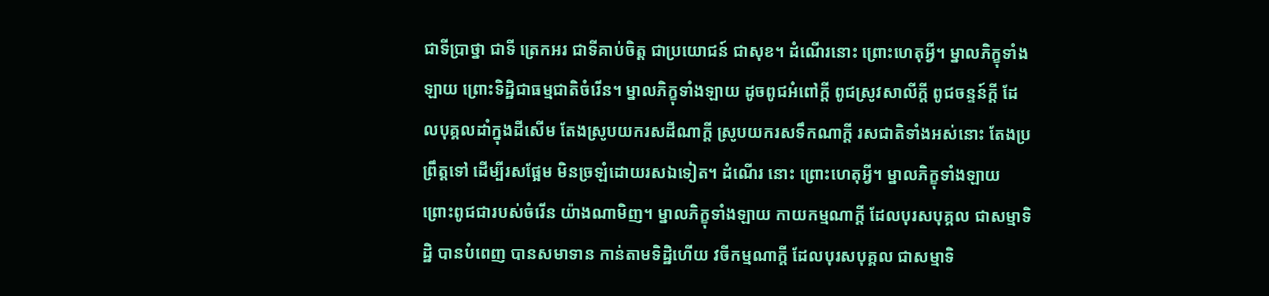ជាទីប្រាថ្នា ជាទី ត្រេកអរ ជាទីគាប់ចិត្ត ជាប្រយោជន៍ ជាសុខ។ ដំណើរនោះ ព្រោះហេតុអ្វី។ ម្នាលភិក្ខុទាំង ឡាយ ព្រោះទិដ្ឋិជាធម្មជាតិចំរើន។ ម្នាលភិក្ខុទាំងឡាយ ដូចពូជអំពៅក្ដី ពូជស្រូវសាលីក្តី ពូជចន្ទន៍ក្តី ដែលបុគ្គលដាំក្នុងដីសើម តែងស្រូបយករសដីណាក្តី ស្រូបយករសទឹកណាក្តី រសជាតិទាំងអស់នោះ តែងប្រព្រឹត្តទៅ ដើម្បីរសផ្អែម មិនច្រឡំដោយរសឯទៀត។ ដំណើរ នោះ ព្រោះហេតុអ្វី។ ម្នាលភិក្ខុទាំងឡាយ ព្រោះពូជជារបស់ចំរើន យ៉ាងណាមិញ។ ម្នាលភិក្ខុទាំងឡាយ កាយកម្មណាក្តី ដែលបុរសបុគ្គល ជាសម្មាទិដ្ឋិ បានបំពេញ បានសមាទាន កាន់តាមទិដ្ឋិហើយ វចីកម្មណាក្តី ដែលបុរសបុគ្គល ជាសម្មាទិ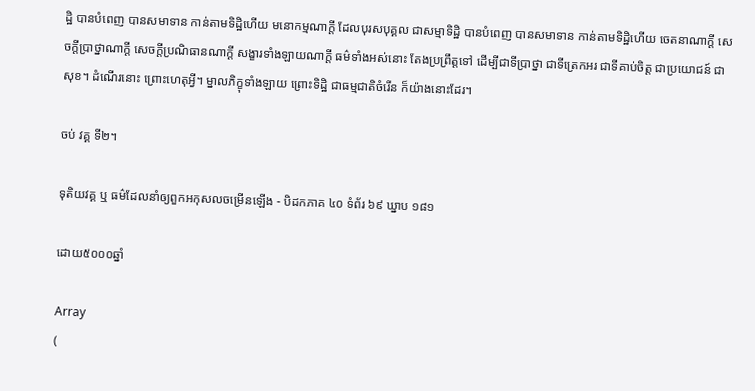ដ្ឋិ បានបំពេញ បានសមាទាន កាន់តាមទិដ្ឋិហើយ មនោកម្មណាក្តី ដែលបុរសបុគ្គល ជាសម្មាទិដ្ឋិ បានបំពេញ បានសមាទាន កាន់តាមទិដ្ឋិហើយ ចេតនាណាក្តី សេចក្តីប្រាថ្នាណាក្តី សេចក្តីប្រណិធានណាក្តី សង្ខារទាំងឡាយណាក្តី ធម៌ទាំងអស់នោះ តែងប្រព្រឹត្តទៅ ដើម្បីជាទីប្រាថ្នា ជាទីត្រេកអរ ជាទីគាប់ចិត្ត ជាប្រយោជន៍ ជាសុខ។ ដំណើរនោះ ព្រោះហេតុអ្វី។ ម្នាលភិក្ខុទាំងឡាយ ព្រោះទិដ្ឋិ ជាធម្មជាតិចំរើន ក៏យ៉ាងនោះដែរ។

ចប់ វគ្គ ទី២។

ទុតិយវគ្គ ឬ ធម៌ដែលនាំឲ្យពួកអកុសលចម្រើនឡើង - បិដកភាគ ៤០ ទំព័រ ៦៩ ឃ្នាប ១៨១

ដោយ៥០០០ឆ្នាំ

Array
(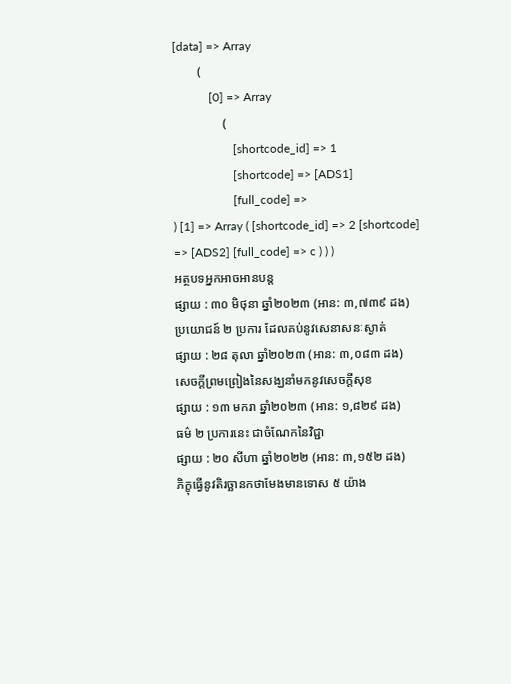[data] => Array
        (
            [0] => Array
                (
                    [shortcode_id] => 1
                    [shortcode] => [ADS1]
                    [full_code] =>
) [1] => Array ( [shortcode_id] => 2 [shortcode] => [ADS2] [full_code] => c ) ) )
អត្ថបទអ្នកអាចអានបន្ត
ផ្សាយ : ៣០ មិថុនា ឆ្នាំ២០២៣ (អាន: ៣,៧៣៩ ដង)
ប្រយោជន៍ ២ ប្រការ ដែលគប់នូវសេនាសនៈស្ងាត់
ផ្សាយ : ២៨ តុលា ឆ្នាំ២០២៣ (អាន: ៣,០៨៣ ដង)
សេចក្តីព្រមព្រៀងនៃសង្ឃនាំមកនូវសេចក្តីសុខ
ផ្សាយ : ១៣ មករា ឆ្នាំ២០២៣ (អាន: ១,៨២៩ ដង)
ធម៌ ២ ប្រការនេះ ជាចំណែកនៃវិជ្ជា
ផ្សាយ : ២០ សីហា ឆ្នាំ២០២២ (អាន: ៣,១៥២ ដង)
ភិក្ខុធ្វើនូវតិរច្ឆានកថាមែងមានទោស ៥ យ៉ាង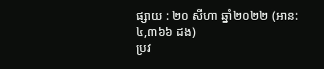ផ្សាយ : ២០ សីហា ឆ្នាំ២០២២ (អាន: ៤,៣៦៦ ដង)
ប្រវ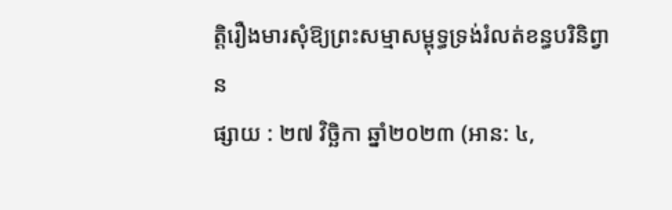ត្តិរឿងមារសុំឱ្យព្រះសម្មាសម្ពុទ្ធទ្រង់រំលត់ខន្ធបរិនិព្វាន
ផ្សាយ : ២៧ វិច្ឆិកា ឆ្នាំ២០២៣ (អាន: ៤,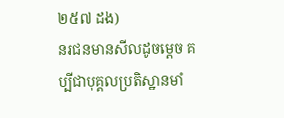២៥៧ ដង)
នរជនមានសីលដូចម្តេច គប្បីជាបុគ្គលប្រតិស្ឋានមាំ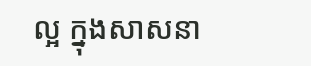ល្អ ក្នុងសាសនា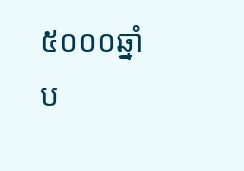៥០០០ឆ្នាំ ប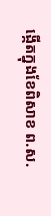ង្កើតក្នុងខែពិសាខ ព.ស.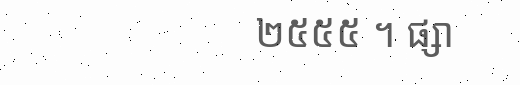២៥៥៥ ។ ផ្សា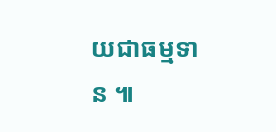យជាធម្មទាន ៕